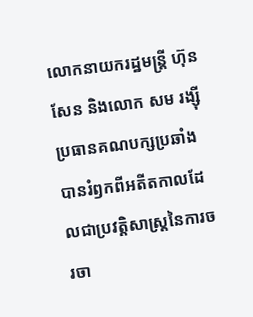លោកនាយករដ្ឋមន្រ្តី ហ៊ុន សែន និងលោក សម រង្ស៊ី ប្រធានគណបក្សប្រឆាំងបានរំឭកពីអតីតកាលដែលជាប្រវត្តិសាស្រ្តនៃការចរចា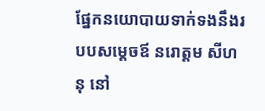ផ្នែកនយោបាយទាក់ទងនឹងរបបសម្តេចឪ នរោត្តម សីហនុ នៅ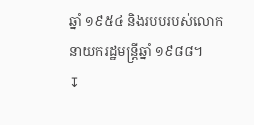ឆ្នាំ ១៩៥៤ និងរបបរបស់លោកនាយករដ្ឋមន្ត្រីឆ្នាំ ១៩៨៨។
↧